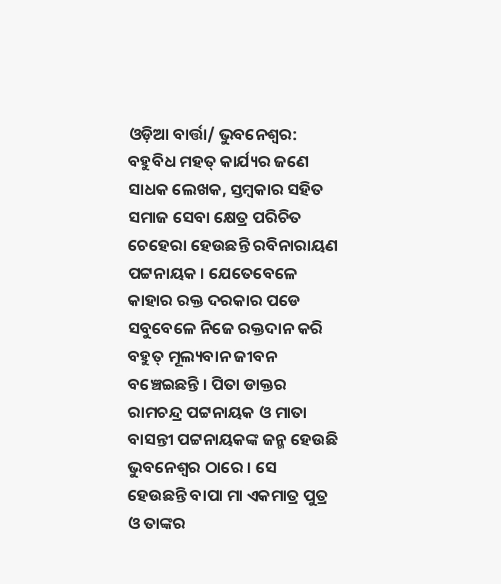ଓଡ଼ିଆ ବାର୍ତ୍ତା/ ଭୁବନେଶ୍ୱର: ବହୁବିଧ ମହତ୍ କାର୍ଯ୍ୟର ଜଣେ ସାଧକ ଲେଖକ, ସ୍ତମ୍ବକାର ସହିତ ସମାଜ ସେବା କ୍ଷେତ୍ର ପରିଚିତ ଚେହେରା ହେଉଛନ୍ତି ରବିନାରାୟଣ ପଟ୍ଟନାୟକ । ଯେତେବେଳେ କାହାର ରକ୍ତ ଦରକାର ପଡେ ସବୁବେଳେ ନିଜେ ରକ୍ତଦାନ କରି ବହୁତ୍ ମୂଲ୍ୟବାନ ଜୀବନ ବଞ୍ଚେଇଛନ୍ତି । ପିତା ଡାକ୍ତର ରାମଚନ୍ଦ୍ର ପଟ୍ଟନାୟକ ଓ ମାତା ବାସନ୍ତୀ ପଟ୍ଟନାୟକଙ୍କ ଜନ୍ମ ହେଉଛି ଭୁବନେଶ୍ବର ଠାରେ । ସେ ହେଉଛନ୍ତି ବାପା ମା ଏକମାତ୍ର ପୁତ୍ର ଓ ତାଙ୍କର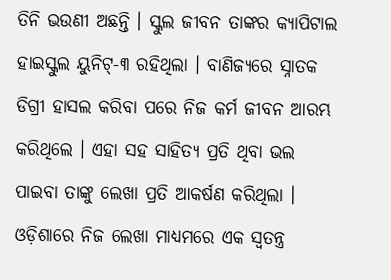ତିନି ଭଉଣୀ ଅଛନ୍ତି । ସ୍କୁଲ ଜୀବନ ତାଙ୍କର କ୍ୟାପିଟାଲ ହାଇସ୍କୁଲ ୟୁନିଟ୍-୩ ରହିଥିଲା । ବାଣିଜ୍ୟରେ ସ୍ନାତକ ଡିଗ୍ରୀ ହାସଲ କରିବା ପରେ ନିଜ କର୍ମ ଜୀବନ ଆରମ୍ଭ କରିଥିଲେ । ଏହା ସହ ସାହିତ୍ୟ ପ୍ରତି ଥିବା ଭଲ ପାଇବା ତାଙ୍କୁ ଲେଖା ପ୍ରତି ଆକର୍ଷଣ କରିଥିଲା । ଓଡ଼ିଶାରେ ନିଜ ଲେଖା ମାଧ୍ୟମରେ ଏକ ସ୍ବତନ୍ତ୍ର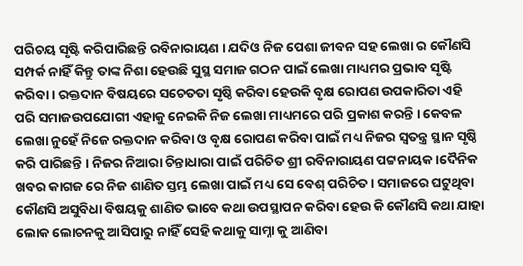ପରିଚୟ ସୃଷ୍ଟି କରିପାରିଛନ୍ତି ରବିନାରାୟଣ । ଯଦିଓ ନିଜ ପେଶା ଜୀବନ ସହ ଲେଖା ର କୌଣସି ସମ୍ପର୍କ ନାହିଁ କିନ୍ତୁ ତାଙ୍କ ନିଶା ହେଉଛି ସୁସ୍ଥ ସମାଜ ଗଠନ ପାଇଁ ଲେଖା ମାଧ୍ୟମର ପ୍ରଭାବ ସୃଷ୍ଟି କରିବା । ରକ୍ତଦାନ ବିଷୟରେ ସଚେତତା ସୃଷ୍ଠି କରିବା ହେଉକି ବୃକ୍ଷ ରୋପଣ ଉପକାରିତା ଏହି ପରି ସମାଜଉପଯୋଗୀ ଏହାକୁ ନେଇକି ନିଜ ଲେଖା ମାଧ୍ୟମରେ ପରି ପ୍ରକାଶ କରନ୍ତି । କେବଳ ଲେଖା ନୁହେଁ ନିଜେ ରକ୍ତଦାନ କରିବା ଓ ବୃକ୍ଷ ରୋପଣ କରିବା ପାଇଁ ମଧ୍ୟ ନିଜର ସ୍ଵତନ୍ତ୍ର ସ୍ଥାନ ସୃଷ୍ଠି କରି ପାରିଛନ୍ତି । ନିଜର ନିଆରା ଚିନ୍ତାଧାରା ପାଇଁ ପରିଚିତ ଶ୍ରୀ ରବିନାରାୟଣ ପଟ୍ଟନାୟକ ।ଦୈନିକ ଖବର କାଗଜ ରେ ନିଜ ଶାଣିତ ସ୍ତମ୍ଭ ଲେଖା ପାଇଁ ମଧ୍ୟ ସେ ବେଶ୍ ପରିଚିତ । ସମାଜରେ ଘଟୁଥିବା କୌଣସି ଅସୁବିଧା ବିଷୟକୁ ଶାଣିତ ଭାବେ କଥା ଉପସ୍ଥାପନ କରିବା ହେଉ କି କୌଣସି କଥା ଯାହା ଲୋକ ଲୋଚନକୁ ଆସିପାରୁ ନାହିଁ ସେହି କଥାକୁ ସାମ୍ନା କୁ ଆଣିବା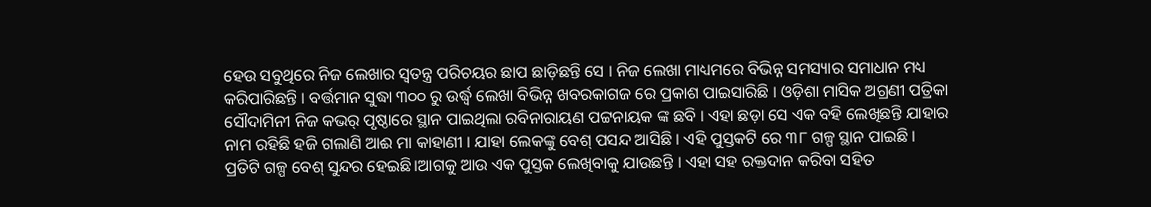ହେଉ ସବୁଥିରେ ନିଜ ଲେଖାର ସ୍ଵତନ୍ତ୍ର ପରିଚୟର ଛାପ ଛାଡ଼ିଛନ୍ତି ସେ । ନିଜ ଲେଖା ମାଧ୍ୟମରେ ବିଭିନ୍ନ ସମସ୍ୟାର ସମାଧାନ ମଧ୍ୟ କରିପାରିଛନ୍ତି । ବର୍ତ୍ତମାନ ସୁଦ୍ଧା ୩୦୦ ରୁ ଉର୍ଦ୍ଧ୍ବ ଲେଖା ବିଭିନ୍ନ ଖବରକାଗଜ ରେ ପ୍ରକାଶ ପାଇସାରିଛି । ଓଡ଼ିଶା ମାସିକ ଅଗ୍ରଣୀ ପତ୍ରିକା ସୌଦାମିନୀ ନିଜ କଭର୍ ପୃଷ୍ଠାରେ ସ୍ଥାନ ପାଇଥିଲା ରବିନାରାୟଣ ପଟ୍ଟନାୟକ ଙ୍କ ଛବି । ଏହା ଛଡ଼ା ସେ ଏକ ବହି ଲେଖିଛନ୍ତି ଯାହାର ନାମ ରହିଛି ହଜି ଗଲାଣି ଆଈ ମା କାହାଣୀ । ଯାହା ଲେକଙ୍କୁ ବେଶ୍ ପସନ୍ଦ ଆସିଛି । ଏହି ପୁସ୍ତକଟି ରେ ୩୮ ଗଳ୍ପ ସ୍ଥାନ ପାଇଛି । ପ୍ରତିଟି ଗଳ୍ପ ବେଶ୍ ସୁନ୍ଦର ହେଇଛି।ଆଗକୁ ଆଉ ଏକ ପୁସ୍ତକ ଲେଖିବାକୁ ଯାଉଛନ୍ତି । ଏହା ସହ ରକ୍ତଦାନ କରିବା ସହିତ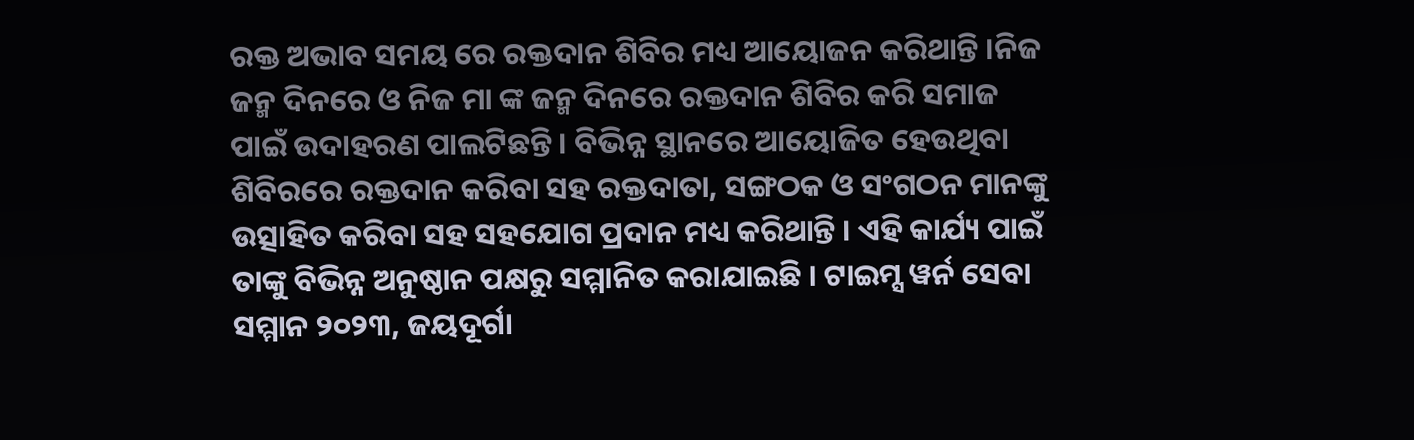ରକ୍ତ ଅଭାବ ସମୟ ରେ ରକ୍ତଦାନ ଶିବିର ମଧ୍ୟ ଆୟୋଜନ କରିଥାନ୍ତି ।ନିଜ ଜନ୍ମ ଦିନରେ ଓ ନିଜ ମା ଙ୍କ ଜନ୍ମ ଦିନରେ ରକ୍ତଦାନ ଶିବିର କରି ସମାଜ ପାଇଁ ଉଦାହରଣ ପାଲଟିଛନ୍ତି । ବିଭିନ୍ନ ସ୍ଥାନରେ ଆୟୋଜିତ ହେଉଥିବା ଶିବିରରେ ରକ୍ତଦାନ କରିବା ସହ ରକ୍ତଦାତା, ସଙ୍ଗଠକ ଓ ସଂଗଠନ ମାନଙ୍କୁ ଉତ୍ସାହିତ କରିବା ସହ ସହଯୋଗ ପ୍ରଦାନ ମଧ୍ୟ କରିଥାନ୍ତି । ଏହି କାର୍ଯ୍ୟ ପାଇଁ ତାଙ୍କୁ ବିଭିନ୍ନ ଅନୁଷ୍ଠାନ ପକ୍ଷରୁ ସମ୍ମାନିତ କରାଯାଇଛି । ଟାଇମ୍ସ ୱର୍ନ ସେବା ସମ୍ମାନ ୨୦୨୩, ଜୟଦୂର୍ଗା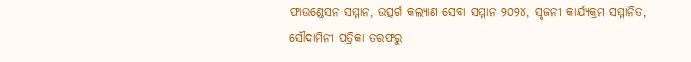ଫାଉଣ୍ଡେସନ ସମ୍ମାନ, ଉତ୍ସର୍ଗ କଲ୍ୟାଣ ସେବା ସମ୍ମାନ ୨୦୨୪, ସୃଜନୀ କାର୍ଯ୍ୟକ୍ରମ ସମ୍ମାନିତ, ସୌଦାମିନୀ ପତ୍ରିକା ତରଫରୁ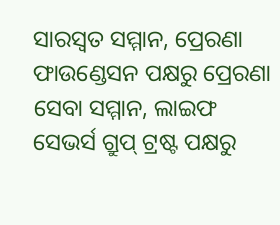ସାରସ୍ଵତ ସମ୍ମାନ, ପ୍ରେରଣା ଫାଉଣ୍ଡେସନ ପକ୍ଷରୁ ପ୍ରେରଣା ସେବା ସମ୍ମାନ, ଲାଇଫ ସେଭର୍ସ ଗ୍ରୁପ୍ ଟ୍ରଷ୍ଟ ପକ୍ଷରୁ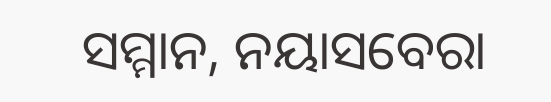ସମ୍ମାନ, ନୟାସବେରା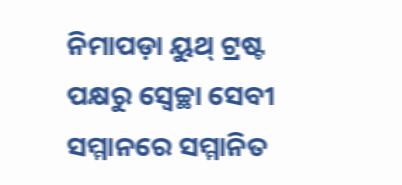ନିମାପଡ଼ା ୟୁଥ୍ ଟ୍ରଷ୍ଟ ପକ୍ଷରୁ ସ୍ୱେଚ୍ଛା ସେବୀ ସମ୍ମାନରେ ସମ୍ମାନିତ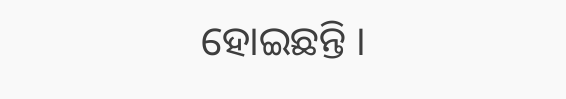ହୋଇଛନ୍ତି ।